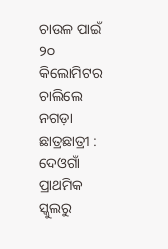ଚାଉଳ ପାଇଁ ୨୦ କିଲୋମିଟର ଚାଲିଲେ ନଗଡ଼ା ଛାତ୍ରଛାତ୍ରୀ : ଦେଓଗାଁ ପ୍ରାଥମିକ ସ୍କୁଲରୁ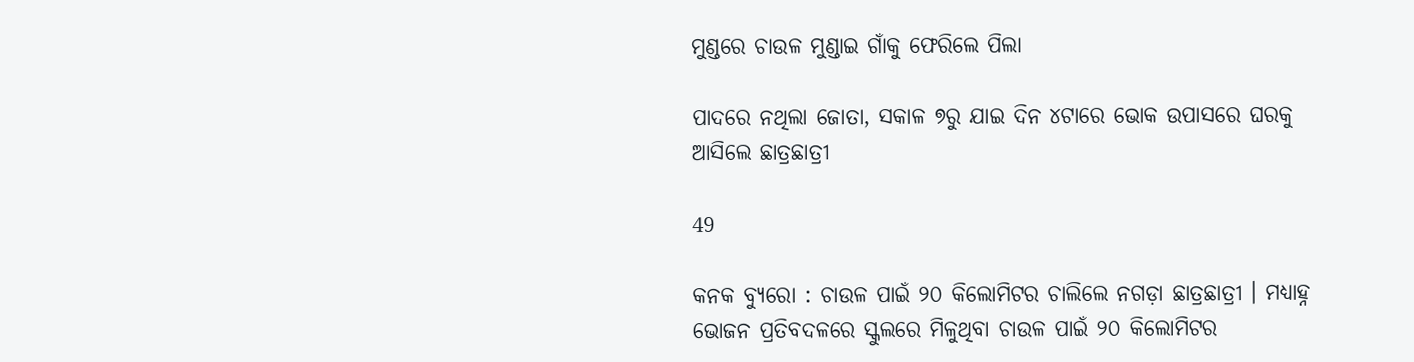ମୁଣ୍ଡରେ ଚାଉଳ ମୁଣ୍ଡାଇ ଗାଁକୁ ଫେରିଲେ ପିଲା

ପାଦରେ ନଥିଲା ଜୋତା, ସକାଳ ୭ରୁ ଯାଇ ଦିନ ୪ଟାରେ ଭୋକ ଉପାସରେ ଘରକୁ ଆସିଲେ ଛାତ୍ରଛାତ୍ରୀ

49

କନକ ବ୍ୟୁରୋ : ଚାଉଳ ପାଇଁ ୨୦ କିଲୋମିଟର ଚାଲିଲେ ନଗଡ଼ା ଛାତ୍ରଛାତ୍ରୀ । ମଧ୍ୟାହ୍ନ ଭୋଜନ ପ୍ରତିବଦଳରେ ସ୍କୁଲରେ ମିଳୁଥିବା ଚାଉଳ ପାଇଁ ୨୦ କିଲୋମିଟର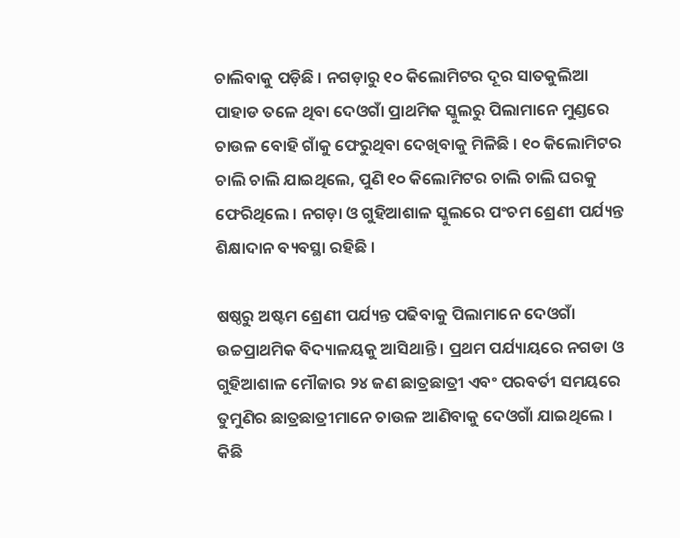ଚାଲିବାକୁ ପଡ଼ିଛି । ନଗଡ଼ାରୁ ୧୦ କିଲୋମିଟର ଦୂର ସାତକୁଲିଆ ପାହାଡ ତଳେ ଥିବା ଦେଓଗାଁ ପ୍ରାଥମିକ ସ୍କୁଲରୁ ପିଲାମାନେ ମୁଣ୍ଡରେ ଚାଉଳ ବୋହି ଗାଁକୁ ଫେରୁଥିବା ଦେଖିବାକୁ ମିଳିଛି । ୧୦ କିଲୋମିଟର ଚାଲି ଚାଲି ଯାଇଥିଲେ, ପୁଣି ୧୦ କିଲୋମିଟର ଚାଲି ଚାଲି ଘରକୁ ଫେରିଥିଲେ । ନଗଡ଼ା ଓ ଗୁହିଆଶାଳ ସ୍କୁଲରେ ପଂଚମ ଶ୍ରେଣୀ ପର୍ଯ୍ୟନ୍ତ ଶିକ୍ଷାଦାନ ବ୍ୟବସ୍ଥା ରହିଛି ।

ଷଷ୍ଠରୁ ଅଷ୍ଟମ ଶ୍ରେଣୀ ପର୍ଯ୍ୟନ୍ତ ପଢିବାକୁ ପିଲାମାନେ ଦେଓଗାଁ ଉଚ୍ଚପ୍ରାଥମିକ ବିଦ୍ୟାଳୟକୁ ଆସିଥାନ୍ତି । ପ୍ରଥମ ପର୍ଯ୍ୟାୟରେ ନଗଡା ଓ ଗୁହିଆଶାଳ ମୌଜାର ୨୪ ଜଣ ଛାତ୍ରଛାତ୍ରୀ ଏବଂ ପରବର୍ତୀ ସମୟରେ ତୁମୁଣିର ଛାତ୍ରଛାତ୍ରୀମାନେ ଚାଉଳ ଆଣିବାକୁ ଦେଓଗାଁ ଯାଇଥିଲେ । କିଛି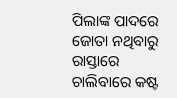ପିଲାଙ୍କ ପାଦରେ ଜୋତା ନଥିବାରୁ ରାସ୍ତାରେ ଚାଲିବାରେ କଷ୍ଟ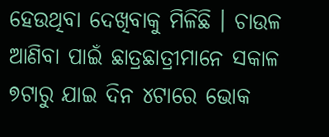ହେଉଥିବା ଦେଖିବାକୁ ମିଳିଛି । ଚାଉଳ ଆଣିବା ପାଇଁ ଛାତ୍ରଛାତ୍ରୀମାନେ ସକାଳ ୭ଟାରୁ ଯାଇ ଦିନ ୪ଟାରେ ଭୋକ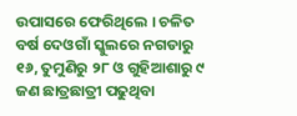ଉପାସରେ ଫେରିଥିଲେ । ଚଳିତ ବର୍ଷ ଦେଓଗାଁ ସ୍କୁଲରେ ନଗଡାରୁ ୧୬, ତୁମୁଣିରୁ ୨୮ ଓ ଗୁହିଆଶାରୁ ୯ ଜଣ ଛାତ୍ରଛାତ୍ରୀ ପଢୁଥିବା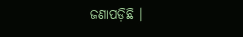ଜଣାପଡ଼ିଛି ।